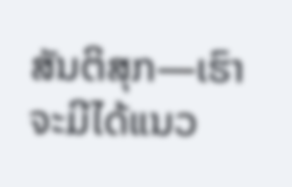ສັນຕິສຸກ—ເຮົາຈະມີໄດ້ແນວ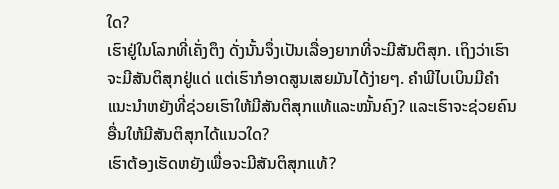ໃດ?
ເຮົາຢູ່ໃນໂລກທີ່ເຄັ່ງຕຶງ ດັ່ງນັ້ນຈຶ່ງເປັນເລື່ອງຍາກທີ່ຈະມີສັນຕິສຸກ. ເຖິງວ່າເຮົາຈະມີສັນຕິສຸກຢູ່ແດ່ ແຕ່ເຮົາກໍອາດສູນເສຍມັນໄດ້ງ່າຍໆ. ຄຳພີໄບເບິນມີຄຳແນະນຳຫຍັງທີ່ຊ່ວຍເຮົາໃຫ້ມີສັນຕິສຸກແທ້ແລະໝັ້ນຄົງ? ແລະເຮົາຈະຊ່ວຍຄົນອື່ນໃຫ້ມີສັນຕິສຸກໄດ້ແນວໃດ?
ເຮົາຕ້ອງເຮັດຫຍັງເພື່ອຈະມີສັນຕິສຸກແທ້?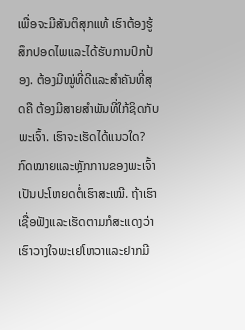ເພື່ອຈະມີສັນຕິສຸກແທ້ ເຮົາຕ້ອງຮູ້ສຶກປອດໄພແລະໄດ້ຮັບການປົກປ້ອງ. ຕ້ອງມີໝູ່ທີ່ດີແລະສຳຄັນທີ່ສຸດຄື ຕ້ອງມີສາຍສຳພັນທີ່ໃກ້ຊິດກັບພະເຈົ້າ. ເຮົາຈະເຮັດໄດ້ແນວໃດ?
ກົດໝາຍແລະຫຼັກການຂອງພະເຈົ້າເປັນປະໂຫຍດຕໍ່ເຮົາສະເໝີ. ຖ້າເຮົາເຊື່ອຟັງແລະເຮັດຕາມກໍສະແດງວ່າເຮົາວາງໃຈພະເຢໂຫວາແລະຢາກມີ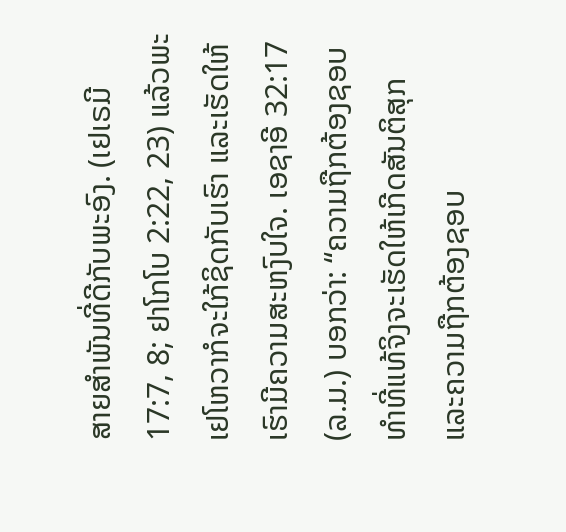ສາຍສຳພັນທີ່ດີກັບພະອົງ. (ເຢເຣມີ 17:7, 8; ຢາໂກໂບ 2:22, 23) ແລ້ວພະເຢໂຫວາກໍຈະໃກ້ຊິດກັບເຮົາ ແລະເຮັດໃຫ້ເຮົາມີຄວາມສະຫງົບໃຈ. ເອຊາອີ 32:17 (ລ.ມ.) ບອກວ່າ: “ຄວາມຖືກຕ້ອງຊອບທຳທີ່ແທ້ຈິງຈະເຮັດໃຫ້ເກີດສັນຕິສຸກ ແລະຄວາມຖືກຕ້ອງຊອບ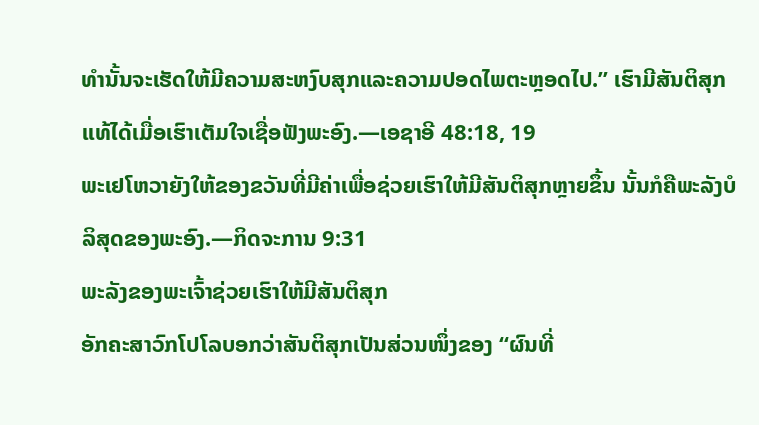ທຳນັ້ນຈະເຮັດໃຫ້ມີຄວາມສະຫງົບສຸກແລະຄວາມປອດໄພຕະຫຼອດໄປ.” ເຮົາມີສັນຕິສຸກແທ້ໄດ້ເມື່ອເຮົາເຕັມໃຈເຊື່ອຟັງພະອົງ.—ເອຊາອີ 48:18, 19
ພະເຢໂຫວາຍັງໃຫ້ຂອງຂວັນທີ່ມີຄ່າເພື່ອຊ່ວຍເຮົາໃຫ້ມີສັນຕິສຸກຫຼາຍຂຶ້ນ ນັ້ນກໍຄືພະລັງບໍລິສຸດຂອງພະອົງ.—ກິດຈະການ 9:31
ພະລັງຂອງພະເຈົ້າຊ່ວຍເຮົາໃຫ້ມີສັນຕິສຸກ
ອັກຄະສາວົກໂປໂລບອກວ່າສັນຕິສຸກເປັນສ່ວນໜຶ່ງຂອງ “ຜົນທີ່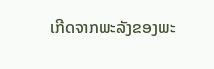ເກີດຈາກພະລັງຂອງພະ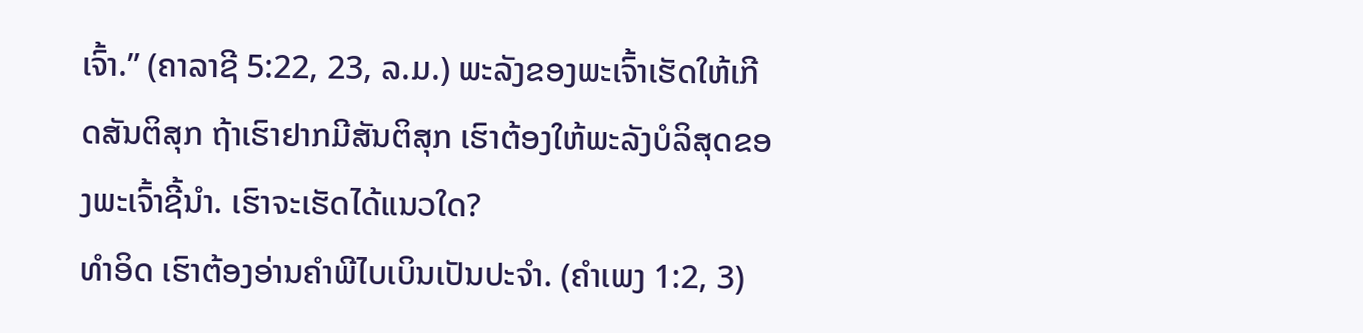ເຈົ້າ.” (ຄາລາຊີ 5:22, 23, ລ.ມ.) ພະລັງຂອງພະເຈົ້າເຮັດໃຫ້ເກີດສັນຕິສຸກ ຖ້າເຮົາຢາກມີສັນຕິສຸກ ເຮົາຕ້ອງໃຫ້ພະລັງບໍລິສຸດຂອງພະເຈົ້າຊີ້ນຳ. ເຮົາຈະເຮັດໄດ້ແນວໃດ?
ທຳອິດ ເຮົາຕ້ອງອ່ານຄຳພີໄບເບິນເປັນປະຈຳ. (ຄຳເພງ 1:2, 3)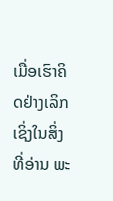ເມື່ອເຮົາຄິດຢ່າງເລິກເຊິ່ງໃນສິ່ງທີ່ອ່ານ ພະ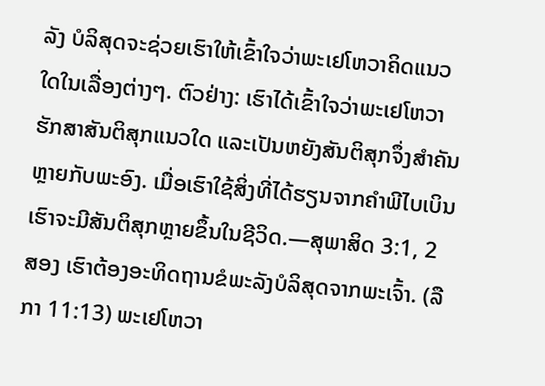ລັງ ບໍລິສຸດຈະຊ່ວຍເຮົາໃຫ້ເຂົ້າໃຈວ່າພະເຢໂຫວາຄິດແນວໃດໃນເລື່ອງຕ່າງໆ. ຕົວຢ່າງ: ເຮົາໄດ້ເຂົ້າໃຈວ່າພະເຢໂຫວາຮັກສາສັນຕິສຸກແນວໃດ ແລະເປັນຫຍັງສັນຕິສຸກຈຶ່ງສຳຄັນຫຼາຍກັບພະອົງ. ເມື່ອເຮົາໃຊ້ສິ່ງທີ່ໄດ້ຮຽນຈາກຄຳພີໄບເບິນ ເຮົາຈະມີສັນຕິສຸກຫຼາຍຂຶ້ນໃນຊີວິດ.—ສຸພາສິດ 3:1, 2
ສອງ ເຮົາຕ້ອງອະທິດຖານຂໍພະລັງບໍລິສຸດຈາກພະເຈົ້າ. (ລືກາ 11:13) ພະເຢໂຫວາ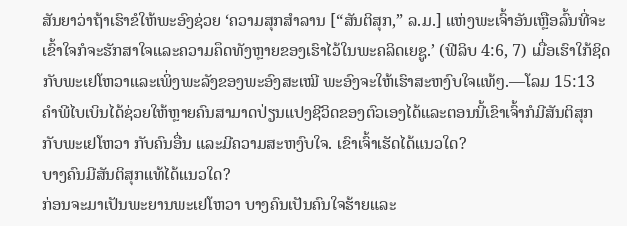ສັນຍາວ່າຖ້າເຮົາຂໍໃຫ້ພະອົງຊ່ວຍ ‘ຄວາມສຸກສຳລານ [“ສັນຕິສຸກ,” ລ.ມ.] ແຫ່ງພະເຈົ້າອັນເຫຼືອລົ້ນທີ່ຈະເຂົ້າໃຈກໍຈະຮັກສາໃຈແລະຄວາມຄຶດທັງຫຼາຍຂອງເຮົາໄວ້ໃນພະຄລິດເຍຊູ.’ (ຟີລິບ 4:6, 7) ເມື່ອເຮົາໃກ້ຊິດກັບພະເຢໂຫວາແລະເພິ່ງພະລັງຂອງພະອົງສະເໝີ ພະອົງຈະໃຫ້ເຮົາສະຫງົບໃຈແທ້ໆ.—ໂລມ 15:13
ຄຳພີໄບເບິນໄດ້ຊ່ວຍໃຫ້ຫຼາຍຄົນສາມາດປ່ຽນແປງຊີວິດຂອງຕົວເອງໄດ້ແລະຕອນນີ້ເຂົາເຈົ້າກໍມີສັນຕິສຸກກັບພະເຢໂຫວາ ກັບຄົນອື່ນ ແລະມີຄວາມສະຫງົບໃຈ. ເຂົາເຈົ້າເຮັດໄດ້ແນວໃດ?
ບາງຄົນມີສັນຕິສຸກແທ້ໄດ້ແນວໃດ?
ກ່ອນຈະມາເປັນພະຍານພະເຢໂຫວາ ບາງຄົນເປັນຄົນໃຈຮ້າຍແລະ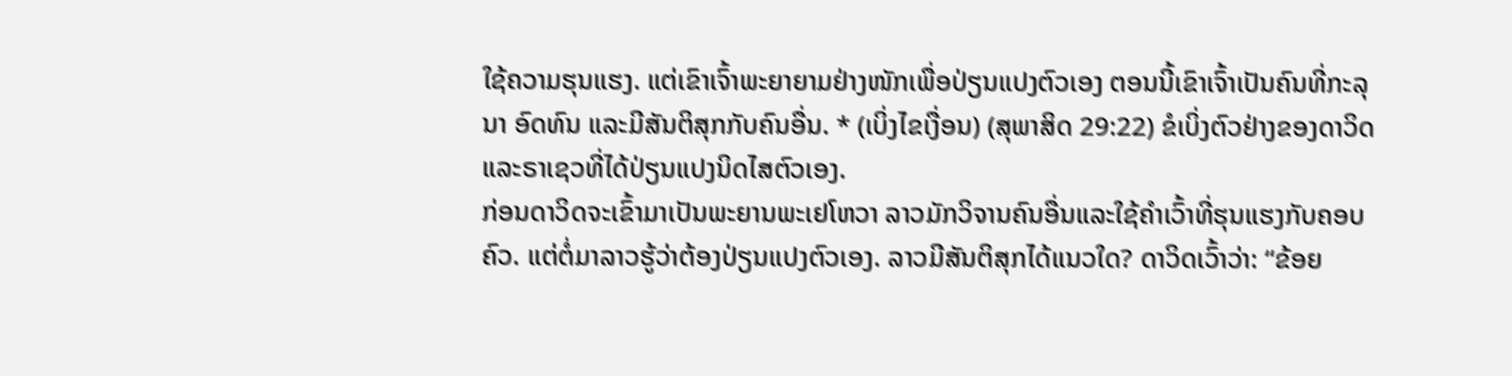ໃຊ້ຄວາມຮຸນແຮງ. ແຕ່ເຂົາເຈົ້າພະຍາຍາມຢ່າງໜັກເພື່ອປ່ຽນແປງຕົວເອງ ຕອນນີ້ເຂົາເຈົ້າເປັນຄົນທີ່ກະລຸນາ ອົດທົນ ແລະມີສັນຕິສຸກກັບຄົນອື່ນ. * (ເບິ່ງໄຂເງື່ອນ) (ສຸພາສິດ 29:22) ຂໍເບິ່ງຕົວຢ່າງຂອງດາວິດແລະຣາເຊວທີ່ໄດ້ປ່ຽນແປງນິດໄສຕົວເອງ.
ກ່ອນດາວິດຈະເຂົ້າມາເປັນພະຍານພະເຢໂຫວາ ລາວມັກວິຈານຄົນອື່ນແລະໃຊ້ຄຳເວົ້າທີ່ຮຸນແຮງກັບຄອບຄົວ. ແຕ່ຕໍ່ມາລາວຮູ້ວ່າຕ້ອງປ່ຽນແປງຕົວເອງ. ລາວມີສັນຕິສຸກໄດ້ແນວໃດ? ດາວິດເວົ້າວ່າ: “ຂ້ອຍ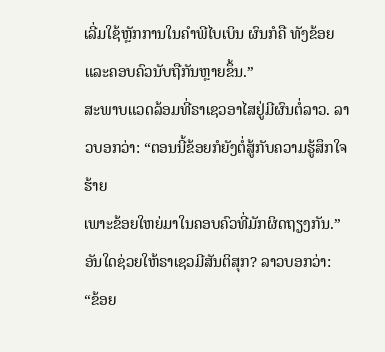ເລີ່ມໃຊ້ຫຼັກການໃນຄຳພີໄບເບິນ ຜົນກໍຄື ທັງຂ້ອຍແລະຄອບຄົວນັບຖືກັນຫຼາຍຂຶ້ນ.”
ສະພາບແວດລ້ອມທີ່ຣາເຊວອາໄສຢູ່ມີຜົນຕໍ່ລາວ. ລາວບອກວ່າ: “ຕອນນີ້ຂ້ອຍກໍຍັງຕໍ່ສູ້ກັບຄວາມຮູ້ສຶກໃຈຮ້າຍ
ເພາະຂ້ອຍໃຫຍ່ມາໃນຄອບຄົວທີ່ມັກຜິດຖຽງກັນ.” ອັນໃດຊ່ວຍໃຫ້ຣາເຊວມີສັນຕິສຸກ? ລາວບອກວ່າ: “ຂ້ອຍ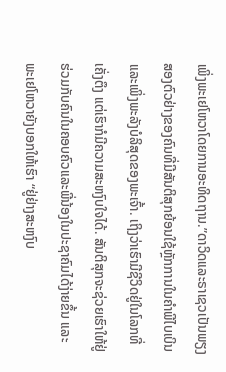ເພິ່ງພະເຢໂຫວາໂດຍການອະທິດຖານ.”ດາວິດແລະຣາເຊວເປັນພຽງສອງຕົວຢ່າງຂອງຄົນທີ່ມີສັນຕິສຸກຍ້ອນໃຊ້ຫຼັກການໃນຄຳພີໄບເບິນແລະເພິ່ງພະລັງບໍລິສຸດຂອງພະເຈົ້າ. ເຖິງວ່າເຮົາມີຊີວິດຢູ່ໃນໂລກທີ່ເຄັ່ງຕຶງ ແຕ່ເຮົາກໍມີຄວາມສະຫງົບໃຈໄດ້. ສັນຕິສຸກຈະຊ່ວຍເຮົາໃຫ້ຢູ່ຮ່ວມກັບຄົນໃນຄອບຄົວແລະພີ່ນ້ອງໃນປະຊາຄົມໄດ້ງ່າຍຂຶ້ນ ແລະພະເຢໂຫວາຍັງບອກໃຫ້ເຮົາ “ຢູ່ຢ່າງສະຫງົບ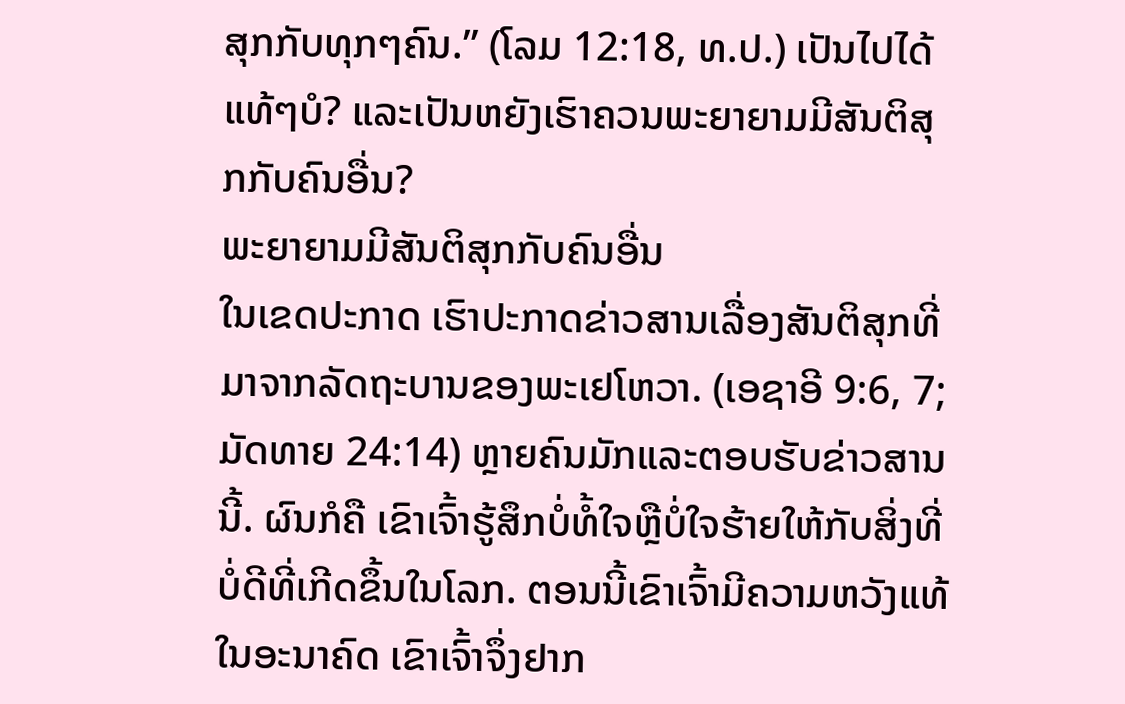ສຸກກັບທຸກໆຄົນ.” (ໂລມ 12:18, ທ.ປ.) ເປັນໄປໄດ້ແທ້ໆບໍ? ແລະເປັນຫຍັງເຮົາຄວນພະຍາຍາມມີສັນຕິສຸກກັບຄົນອື່ນ?
ພະຍາຍາມມີສັນຕິສຸກກັບຄົນອື່ນ
ໃນເຂດປະກາດ ເຮົາປະກາດຂ່າວສານເລື່ອງສັນຕິສຸກທີ່ມາຈາກລັດຖະບານຂອງພະເຢໂຫວາ. (ເອຊາອີ 9:6, 7; ມັດທາຍ 24:14) ຫຼາຍຄົນມັກແລະຕອບຮັບຂ່າວສານນີ້. ຜົນກໍຄື ເຂົາເຈົ້າຮູ້ສຶກບໍ່ທໍ້ໃຈຫຼືບໍ່ໃຈຮ້າຍໃຫ້ກັບສິ່ງທີ່ບໍ່ດີທີ່ເກີດຂຶ້ນໃນໂລກ. ຕອນນີ້ເຂົາເຈົ້າມີຄວາມຫວັງແທ້ໃນອະນາຄົດ ເຂົາເຈົ້າຈຶ່ງຢາກ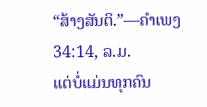“ສ້າງສັນຕິ.”—ຄຳເພງ 34:14, ລ.ມ.
ແຕ່ບໍ່ແມ່ນທຸກຄົນ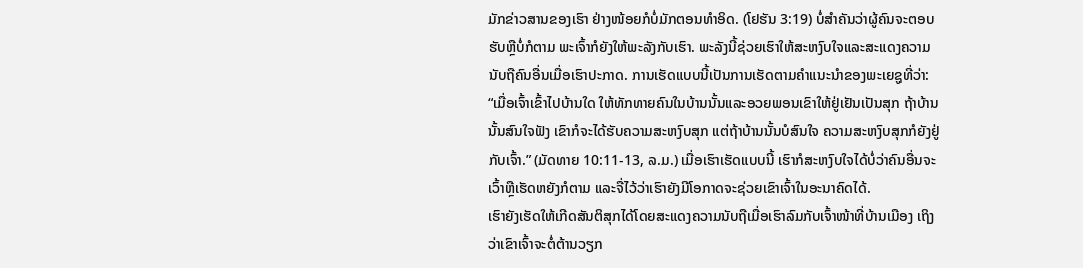ມັກຂ່າວສານຂອງເຮົາ ຢ່າງໜ້ອຍກໍບໍ່ມັກຕອນທຳອິດ. (ໂຢຮັນ 3:19) ບໍ່ສຳຄັນວ່າຜູ້ຄົນຈະຕອບຮັບຫຼືບໍ່ກໍຕາມ ພະເຈົ້າກໍຍັງໃຫ້ພະລັງກັບເຮົາ. ພະລັງນີ້ຊ່ວຍເຮົາໃຫ້ສະຫງົບໃຈແລະສະແດງຄວາມນັບຖືຄົນອື່ນເມື່ອເຮົາປະກາດ. ການເຮັດແບບນີ້ເປັນການເຮັດຕາມຄຳແນະນຳຂອງພະເຍຊູທີ່ວ່າ: “ເມື່ອເຈົ້າເຂົ້າໄປບ້ານໃດ ໃຫ້ທັກທາຍຄົນໃນບ້ານນັ້ນແລະອວຍພອນເຂົາໃຫ້ຢູ່ເຢັນເປັນສຸກ ຖ້າບ້ານນັ້ນສົນໃຈຟັງ ເຂົາກໍຈະໄດ້ຮັບຄວາມສະຫງົບສຸກ ແຕ່ຖ້າບ້ານນັ້ນບໍສົນໃຈ ຄວາມສະຫງົບສຸກກໍຍັງຢູ່ກັບເຈົ້າ.” (ມັດທາຍ 10:11-13, ລ.ມ.) ເມື່ອເຮົາເຮັດແບບນີ້ ເຮົາກໍສະຫງົບໃຈໄດ້ບໍ່ວ່າຄົນອື່ນຈະເວົ້າຫຼືເຮັດຫຍັງກໍຕາມ ແລະຈື່ໄວ້ວ່າເຮົາຍັງມີໂອກາດຈະຊ່ວຍເຂົາເຈົ້າໃນອະນາຄົດໄດ້.
ເຮົາຍັງເຮັດໃຫ້ເກີດສັນຕິສຸກໄດ້ໂດຍສະແດງຄວາມນັບຖືເມື່ອເຮົາລົມກັບເຈົ້າໜ້າທີ່ບ້ານເມືອງ ເຖິງວ່າເຂົາເຈົ້າຈະຕໍ່ຕ້ານວຽກ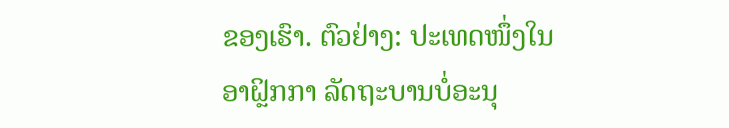ຂອງເຮົາ. ຕົວຢ່າງ: ປະເທດໜຶ່ງໃນອາຝຼິກກາ ລັດຖະບານບໍ່ອະນຸ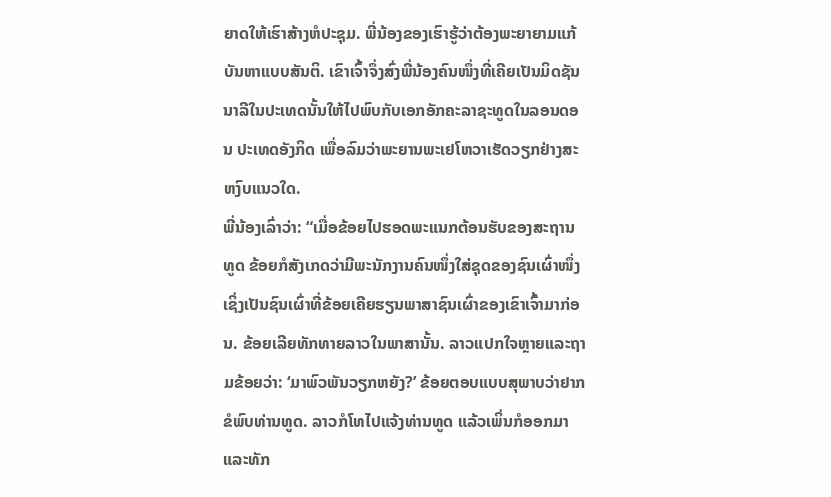ຍາດໃຫ້ເຮົາສ້າງຫໍປະຊຸມ. ພີ່ນ້ອງຂອງເຮົາຮູ້ວ່າຕ້ອງພະຍາຍາມແກ້ບັນຫາແບບສັນຕິ. ເຂົາເຈົ້າຈຶ່ງສົ່ງພີ່ນ້ອງຄົນໜຶ່ງທີ່ເຄີຍເປັນມິດຊັນນາລີໃນປະເທດນັ້ນໃຫ້ໄປພົບກັບເອກອັກຄະລາຊະທູດໃນລອນດອນ ປະເທດອັງກິດ ເພື່ອລົມວ່າພະຍານພະເຢໂຫວາເຮັດວຽກຢ່າງສະຫງົບແນວໃດ.
ພີ່ນ້ອງເລົ່າວ່າ: “ເມື່ອຂ້ອຍໄປຮອດພະແນກຕ້ອນຮັບຂອງສະຖານທູດ ຂ້ອຍກໍສັງເກດວ່າມີພະນັກງານຄົນໜຶ່ງໃສ່ຊຸດຂອງຊົນເຜົ່າໜຶ່ງເຊິ່ງເປັນຊົນເຜົ່າທີ່ຂ້ອຍເຄີຍຮຽນພາສາຊົນເຜົ່າຂອງເຂົາເຈົ້າມາກ່ອນ. ຂ້ອຍເລີຍທັກທາຍລາວໃນພາສານັ້ນ. ລາວແປກໃຈຫຼາຍແລະຖາມຂ້ອຍວ່າ: ‘ມາພົວພັນວຽກຫຍັງ?’ ຂ້ອຍຕອບແບບສຸພາບວ່າຢາກຂໍພົບທ່ານທູດ. ລາວກໍໂທໄປແຈ້ງທ່ານທູດ ແລ້ວເພິ່ນກໍອອກມາແລະທັກ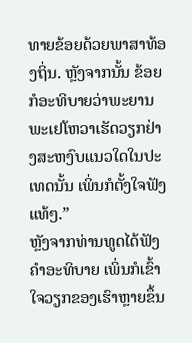ທາຍຂ້ອຍດ້ວຍພາສາທ້ອງຖິ່ນ. ຫຼັງຈາກນັ້ນ ຂ້ອຍກໍອະທິບາຍວ່າພະຍານພະເຢໂຫວາເຮັດວຽກຢ່າງສະຫງົບແນວໃດໃນປະເທດນັ້ນ ເພິ່ນກໍຕັ້ງໃຈຟັງແທ້ໆ.”
ຫຼັງຈາກທ່ານທູດໄດ້ຟັງຄຳອະທິບາຍ ເພິ່ນກໍເຂົ້າໃຈວຽກຂອງເຮົາຫຼາຍຂຶ້ນ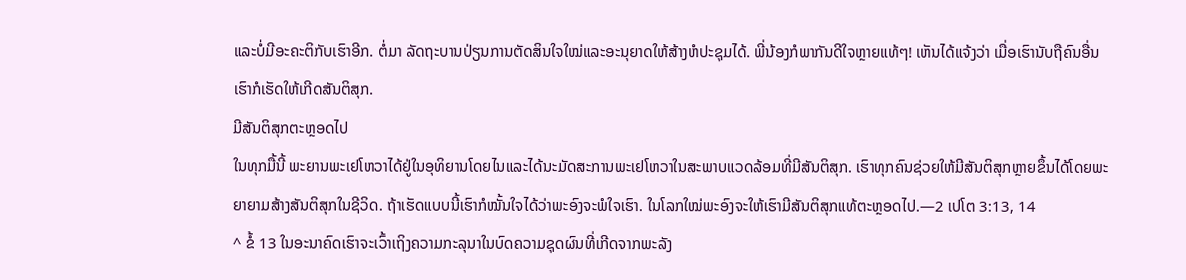ແລະບໍ່ມີອະຄະຕິກັບເຮົາອີກ. ຕໍ່ມາ ລັດຖະບານປ່ຽນການຕັດສິນໃຈໃໝ່ແລະອະນຸຍາດໃຫ້ສ້າງຫໍປະຊຸມໄດ້. ພີ່ນ້ອງກໍພາກັນດີໃຈຫຼາຍແທ້ໆ! ເຫັນໄດ້ແຈ້ງວ່າ ເມື່ອເຮົານັບຖືຄົນອື່ນ ເຮົາກໍເຮັດໃຫ້ເກີດສັນຕິສຸກ.
ມີສັນຕິສຸກຕະຫຼອດໄປ
ໃນທຸກມື້ນີ້ ພະຍານພະເຢໂຫວາໄດ້ຢູ່ໃນອຸທິຍານໂດຍໄນແລະໄດ້ນະມັດສະການພະເຢໂຫວາໃນສະພາບແວດລ້ອມທີ່ມີສັນຕິສຸກ. ເຮົາທຸກຄົນຊ່ວຍໃຫ້ມີສັນຕິສຸກຫຼາຍຂຶ້ນໄດ້ໂດຍພະຍາຍາມສ້າງສັນຕິສຸກໃນຊີວິດ. ຖ້າເຮັດແບບນີ້ເຮົາກໍໝັ້ນໃຈໄດ້ວ່າພະອົງຈະພໍໃຈເຮົາ. ໃນໂລກໃໝ່ພະອົງຈະໃຫ້ເຮົາມີສັນຕິສຸກແທ້ຕະຫຼອດໄປ.—2 ເປໂຕ 3:13, 14
^ ຂໍ້ 13 ໃນອະນາຄົດເຮົາຈະເວົ້າເຖິງຄວາມກະລຸນາໃນບົດຄວາມຊຸດຜົນທີ່ເກີດຈາກພະລັງ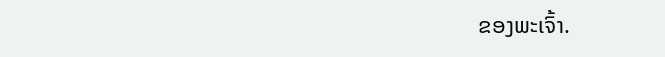ຂອງພະເຈົ້າ.